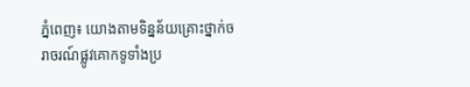ភ្នំពេញ៖ យោងតាមទិន្នន័យគ្រោះថ្នាក់ចរាចរណ៍ផ្លូវគោកទូទាំងប្រ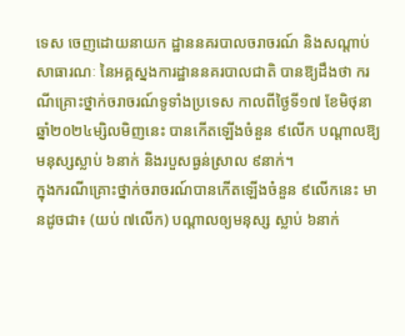ទេស ចេញដោយនាយក ដ្ឋាននគរបាលចរាចរណ៍ និងសណ្តាប់សាធារណៈ នៃអគ្គស្នងការដ្ឋាននគរបាលជាតិ បានឱ្យដឹងថា ករណីគ្រោះថ្នាក់ចរាចរណ៍ទូទាំងប្រទេស កាលពីថ្ងៃទី១៧ ខែមិថុនា ឆ្នាំ២០២៤ម្សិលមិញនេះ បានកើតឡើងចំនួន ៩លើក បណ្តាលឱ្យមនុស្សស្លាប់ ៦នាក់ និងរបួសធ្ងន់ស្រាល ៩នាក់។
ក្នុងករណីគ្រោះថ្នាក់ចរាចរណ៍បានកើតឡើងចំនួន ៩លើកនេះ មានដូចជា៖ (យប់ ៧លើក) បណ្តាលឲ្យមនុស្ស ស្លាប់ ៦នាក់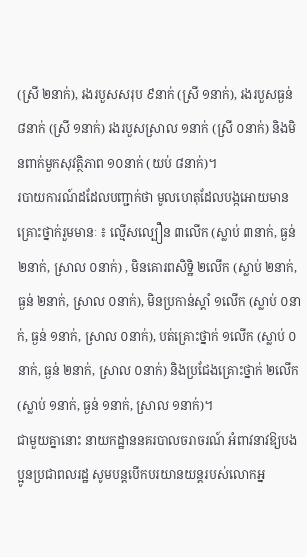(ស្រី ២នាក់), រងរបួសសរុប ៩នាក់ (ស្រី ១នាក់), រងរបួសធ្ងន់ ៨នាក់ (ស្រី ១នាក់) រងរបួសស្រាល ១នាក់ (ស្រី ០នាក់) និងមិនពាក់មួកសុវត្ថិភាព ១០នាក់ (យប់ ៨នាក់)។
របាយការណ៍ដដែលបញ្ជាក់ថា មូលហេតុដែលបង្កអោយមានគ្រោះថ្នាក់រួមមានៈ ៖ ល្មើសល្បឿន ៣លើក (ស្លាប់ ៣នាក់, ធ្ងន់ ២នាក់, ស្រាល ០នាក់) , មិនគោរពសិទិ្ឋ ២លើក (ស្លាប់ ២នាក់, ធ្ងន់ ២នាក់, ស្រាល ០នាក់), មិនប្រកាន់ស្តាំ ១លើក (ស្លាប់ ០នាក់, ធ្ងន់ ១នាក់, ស្រាល ០នាក់), បត់គ្រោះថ្នាក់ ១លើក (ស្លាប់ ០នាក់, ធ្ងន់ ២នាក់, ស្រាល ០នាក់) និងប្រជែងគ្រោះថ្នាក់ ២លើក (ស្លាប់ ១នាក់, ធ្ងន់ ១នាក់, ស្រាល ១នាក់)។
ជាមួយគ្នានោះ នាយកដ្ឋាននគរបាលចរាចរណ៍ អំពាវនាវឱ្យបងប្អូនប្រជាពលរដ្ឋ សូមបន្តបើកបរយានយន្តរបស់លោកអ្ន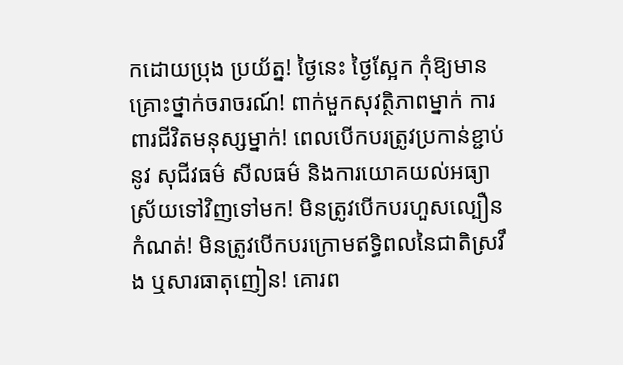កដោយប្រុង ប្រយ័ត្ន! ថ្ងៃនេះ ថ្ងៃស្អែក កុំឱ្យមានគ្រោះថ្នាក់ចរាចរណ៍! ពាក់មួកសុវត្ថិភាពម្នាក់ ការពារជីវិតមនុស្សម្នាក់! ពេលបើកបរត្រូវប្រកាន់ខ្ជាប់នូវ សុជីវធម៌ សីលធម៌ និងការយោគយល់អធ្យាស្រ័យទៅវិញទៅមក! មិនត្រូវបើកបរហួសល្បឿនកំណត់! មិនត្រូវបើកបរក្រោមឥទ្ធិពលនៃជាតិស្រវឹង ឬសារធាតុញៀន! គោរព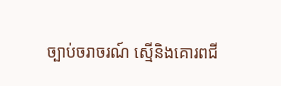ច្បាប់ចរាចរណ៍ ស្មេីនិងគោរពជី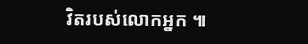វិតរបស់លោកអ្នក ៕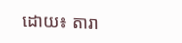ដោយ៖ តារា